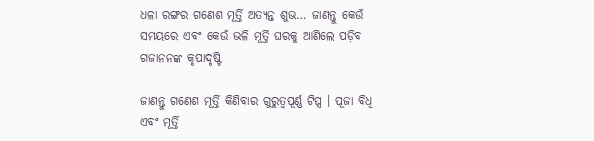ଧଳା ରଙ୍ଗର ଗଣେଶ ମୂର୍ତ୍ତି ଅତ୍ୟନ୍ତ ଶୁଭ… ଜାଣନ୍ତୁ କେଉଁ ସମୟରେ ଏବଂ କେଉଁ ଭଳି ମୂର୍ତ୍ତି ଘରକୁ ଆଣିଲେ ପଡ଼ିବ ଗଜାନନଙ୍କ କୃପାଦୃଷ୍ଟି

ଜାଣନ୍ତୁ ଗଣେଶ ମୂର୍ତ୍ତି କିଣିବାର ଗୁରୁତ୍ୱପୂର୍ଣ୍ଣ ଟିପ୍ସ । ପୂଜା ବିଧି ଏବଂ ମୂର୍ତ୍ତି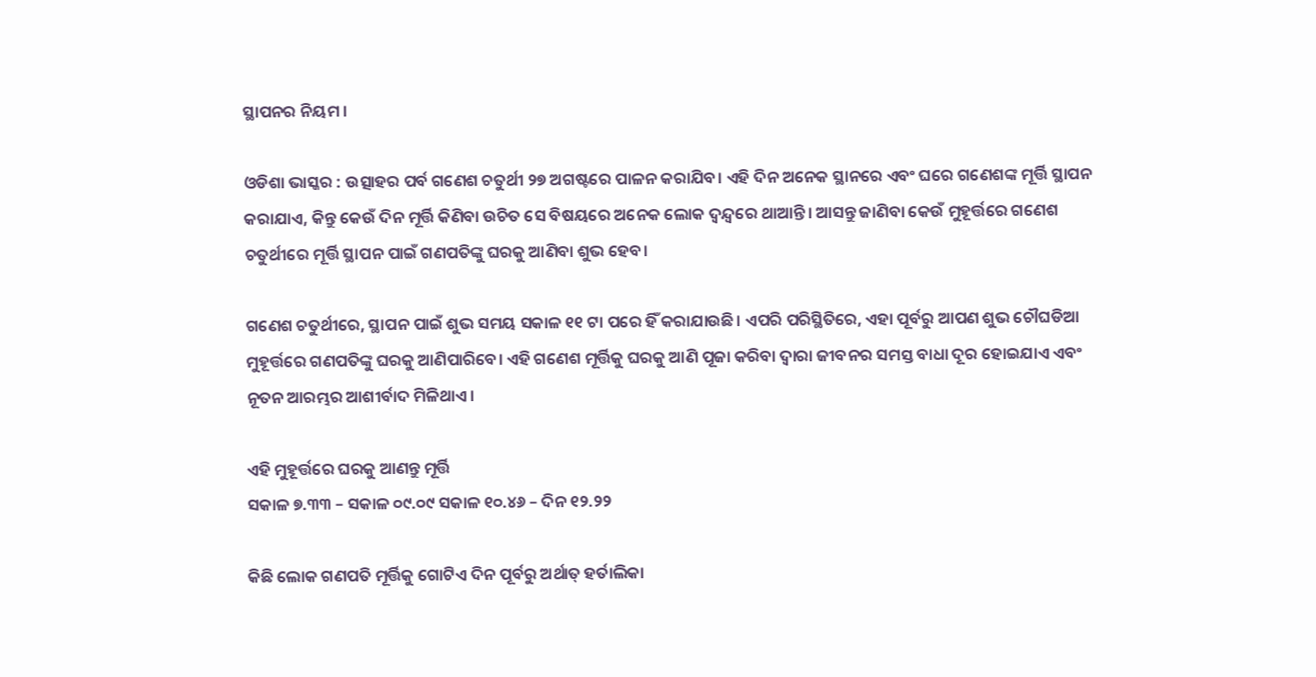ସ୍ଥାପନର ନିୟମ ।

ଓଡିଶା ଭାସ୍କର : ଉତ୍ସାହର ପର୍ବ ଗଣେଶ ଚତୁର୍ଥୀ ୨୭ ଅଗଷ୍ଟରେ ପାଳନ କରାଯିବ। ଏହି ଦିନ ଅନେକ ସ୍ଥାନରେ ଏବଂ ଘରେ ଗଣେଶଙ୍କ ମୂର୍ତ୍ତି ସ୍ଥାପନ କରାଯାଏ, କିନ୍ତୁ କେଉଁ ଦିନ ମୂର୍ତ୍ତି କିଣିବା ଉଚିତ ସେ ବିଷୟରେ ଅନେକ ଲୋକ ଦ୍ୱନ୍ଦ୍ୱରେ ଥାଆନ୍ତି। ଆସନ୍ତୁ ଜାଣିବା କେଉଁ ମୁହୂର୍ତ୍ତରେ ଗଣେଶ ଚତୁର୍ଥୀରେ ମୂର୍ତ୍ତି ସ୍ଥାପନ ପାଇଁ ଗଣପତିଙ୍କୁ ଘରକୁ ଆଣିବା ଶୁଭ ହେବ।

ଗଣେଶ ଚତୁର୍ଥୀରେ, ସ୍ଥାପନ ପାଇଁ ଶୁଭ ସମୟ ସକାଳ ୧୧ ଟା ପରେ ହିଁ କରାଯାଉଛି। ଏପରି ପରିସ୍ଥିତିରେ, ଏହା ପୂର୍ବରୁ ଆପଣ ଶୁଭ ଚୌଘଡିଆ ମୁହୂର୍ତ୍ତରେ ଗଣପତିଙ୍କୁ ଘରକୁ ଆଣିପାରିବେ। ଏହି ଗଣେଶ ମୂର୍ତ୍ତିକୁ ଘରକୁ ଆଣି ପୂଜା କରିବା ଦ୍ୱାରା ଜୀବନର ସମସ୍ତ ବାଧା ଦୂର ହୋଇଯାଏ ଏବଂ ନୂତନ ଆରମ୍ଭର ଆଶୀର୍ବାଦ ମିଳିଥାଏ।

ଏହି ମୁହୂର୍ତ୍ତରେ ଘରକୁ ଆଣନ୍ତୁ ମୂର୍ତ୍ତି
ସକାଳ ୭.୩୩ – ସକାଳ ୦୯.୦୯ ସକାଳ ୧୦.୪୬ – ଦିନ ୧୨.୨୨

କିଛି ଲୋକ ଗଣପତି ମୂର୍ତ୍ତିକୁ ଗୋଟିଏ ଦିନ ପୂର୍ବରୁ ଅର୍ଥାତ୍ ହର୍ତାଲିକା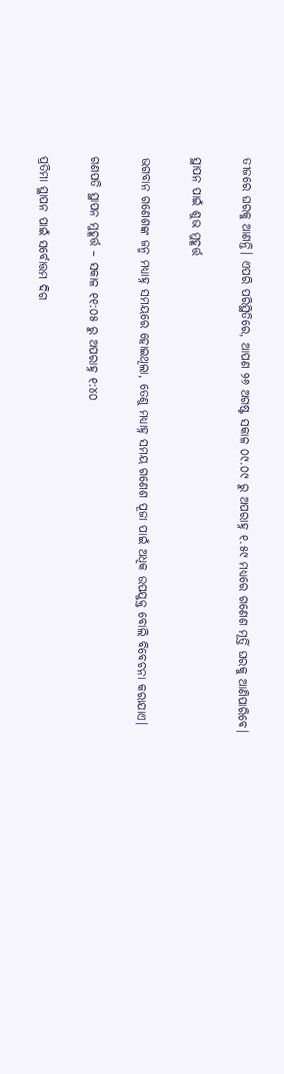ତୀଜରେ ଘରକୁ ଆଣନ୍ତି। ଏପରି ପରିସ୍ଥିତିରେ, ଆପଣ ୨୬ ଅଗଷ୍ଟ ସକାଳ ୦୯.୦୯ ରୁ ଅପରାହ୍ନ ୧.୫୯ ମଧ୍ୟରେ ଗଣେଶ ମୂର୍ତ୍ତି ଘରକୁ ଆଣିପାରିବେ।

ସ୍ଥାପନ ପାଇଁ ଶୁଭ ମୁହୂର୍ତ୍ତ

ଭଗବାନ ଗଣେଶଙ୍କ ଜନ୍ମ ମଧ୍ୟାହ୍ନ ସମୟରେ ହୋଇଥିଲା, ତେଣୁ ମଧ୍ୟାହ୍ନ ସମୟ ଗଣେଶ ପୂଜା ପାଇଁ ଅଧିକ ଉପଯୁକ୍ତ ବୋଲି ବିବେଚନା କରାଯାଏ।

ଗଣପତି ସ୍ଥାପନ ମୁହୂର୍ତ୍ତ – ସକାଳ ୧୧:୦୫ ରୁ ଅପରାହ୍ନ ୧:୪୦

ପ୍ରତିମା ସ୍ଥାପନ ପାଇଁ ସର୍ବୋତ୍ତମ ଦିଗ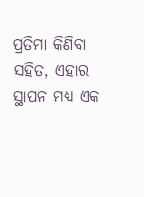ପ୍ରତିମା କିଣିବା ସହିତ, ଏହାର ସ୍ଥାପନ ମଧ୍ୟ ଏକ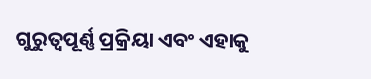ଗୁରୁତ୍ୱପୂର୍ଣ୍ଣ ପ୍ରକ୍ରିୟା ଏବଂ ଏହାକୁ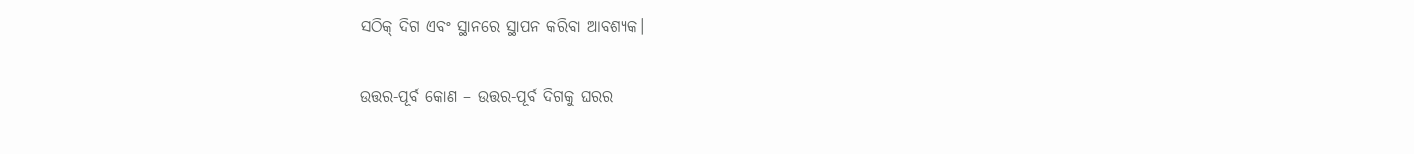ସଠିକ୍ ଦିଗ ଏବଂ ସ୍ଥାନରେ ସ୍ଥାପନ କରିବା ଆବଶ୍ୟକ।

ଉତ୍ତର-ପୂର୍ବ କୋଣ – ଉତ୍ତର-ପୂର୍ବ ଦିଗକୁ ଘରର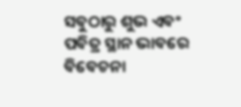ସବୁଠାରୁ ଶୁଭ ଏବଂ ପବିତ୍ର ସ୍ଥାନ ଭାବରେ ବିବେଚନା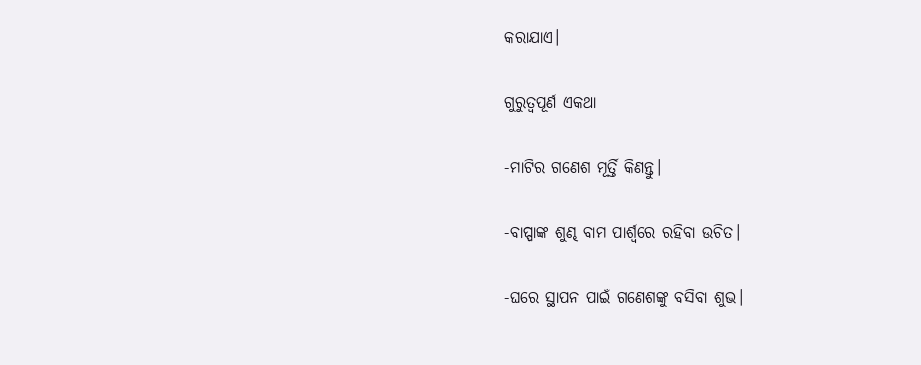କରାଯାଏ।

ଗୁରୁତ୍ୱପୂର୍ଣ ଏକଥା

-ମାଟିର ଗଣେଶ ମୂର୍ତ୍ତି କିଣନ୍ତୁ।

-ବାପ୍ପାଙ୍କ ଶୁଣ୍ଢ ବାମ ପାର୍ଶ୍ୱରେ ରହିବା ଉଚିତ।

-ଘରେ ସ୍ଥାପନ ପାଇଁ ଗଣେଶଙ୍କୁ ବସିବା ଶୁଭ।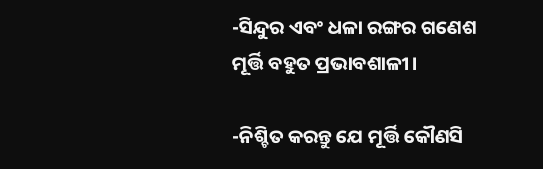-ସିନ୍ଦୁର ଏବଂ ଧଳା ରଙ୍ଗର ଗଣେଶ ମୂର୍ତ୍ତି ବହୁତ ପ୍ରଭାବଶାଳୀ।

-ନିଶ୍ଚିତ କରନ୍ତୁ ଯେ ମୂର୍ତ୍ତି କୌଣସି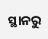ସ୍ଥାନରୁ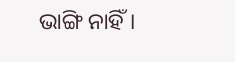ଭାଙ୍ଗି ନାହିଁ।